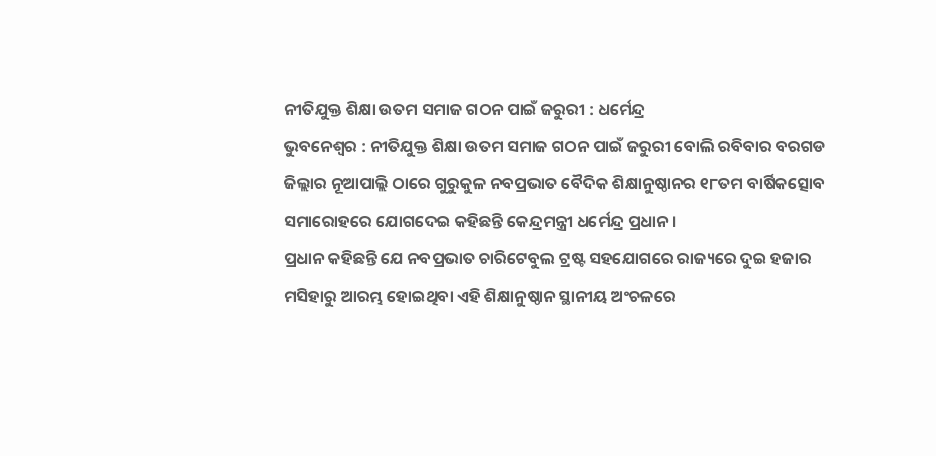ନୀତିଯୁକ୍ତ ଶିକ୍ଷା ଉତମ ସମାଜ ଗଠନ ପାଇଁ ଜରୁରୀ : ଧର୍ମେନ୍ଦ୍ର
ଭୁବନେଶ୍ୱର : ନୀତିଯୁକ୍ତ ଶିକ୍ଷା ଉତମ ସମାଜ ଗଠନ ପାଇଁ ଜରୁରୀ ବୋଲି ରବିବାର ବରଗଡ ଜିଲ୍ଲାର ନୂଆପାଲ୍ଲି ଠାରେ ଗୁରୁକୁଳ ନବପ୍ରଭାତ ବୈଦିକ ଶିକ୍ଷାନୁଷ୍ଠାନର ୧୮ତମ ବାର୍ଷିକତ୍ସୋବ ସମାରୋହରେ ଯୋଗଦେଇ କହିଛନ୍ତି କେନ୍ଦ୍ରମନ୍ତ୍ରୀ ଧର୍ମେନ୍ଦ୍ର ପ୍ରଧାନ ।
ପ୍ରଧାନ କହିଛନ୍ତି ଯେ ନବପ୍ରଭାତ ଚାରିଟେବୁଲ ଟ୍ରଷ୍ଟ ସହଯୋଗରେ ରାଜ୍ୟରେ ଦୁଇ ହଜାର ମସିହାରୁ ଆରମ୍ଭ ହୋଇଥିବା ଏହି ଶିକ୍ଷାନୁଷ୍ଠାନ ସ୍ଥାନୀୟ ଅଂଚଳରେ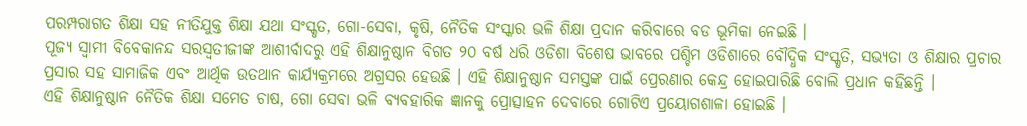ପରମ୍ପରାଗତ ଶିକ୍ଷା ସହ ନୀତିଯୁକ୍ତ ଶିକ୍ଷା ଯଥା ସଂସ୍କୃତ, ଗୋ-ସେବା, କୃଷି, ନୈତିକ ସଂସ୍କାର ଭଳି ଶିକ୍ଷା ପ୍ରଦାନ କରିବାରେ ବଡ ଭୂମିକା ନେଇଛି ।
ପୂଜ୍ୟ ସ୍ୱାମୀ ବିବେକାନନ୍ଦ ସରସ୍ୱତୀଜୀଙ୍କ ଆଶୀର୍ବାଦରୁ ଏହି ଶିକ୍ଷାନୁଷ୍ଠାନ ବିଗତ ୨୦ ବର୍ଷ ଧରି ଓଡିଶା ବିଶେଷ ଭାବରେ ପଶ୍ଚିମ ଓଡିଶାରେ ବୌଦ୍ଧିକ ସଂସ୍କୃତି, ସଭ୍ୟତା ଓ ଶିକ୍ଷାର ପ୍ରଚାର ପ୍ରସାର ସହ ସାମାଜିକ ଏବଂ ଆର୍ଥିକ ଉତଥାନ କାର୍ଯ୍ୟକ୍ରମରେ ଅଗ୍ରସର ହେଉଛି । ଏହି ଶିକ୍ଷାନୁଷ୍ଠାନ ସମସ୍ତଙ୍କ ପାଇଁ ପ୍ରେରଣାର କେନ୍ଦ୍ର ହୋଇପାରିଛି ବୋଲି ପ୍ରଧାନ କହିଛନ୍ତି ।
ଏହି ଶିକ୍ଷାନୁଷ୍ଠାନ ନୈତିକ ଶିକ୍ଷା ସମେତ ଚାଷ, ଗୋ ସେବା ଭଳି ବ୍ୟବହାରିକ ଜ୍ଞାନକୁ ପ୍ରୋତ୍ସାହନ ଦେବାରେ ଗୋଟିଏ ପ୍ରୟୋଗଶାଳା ହୋଇଛି ।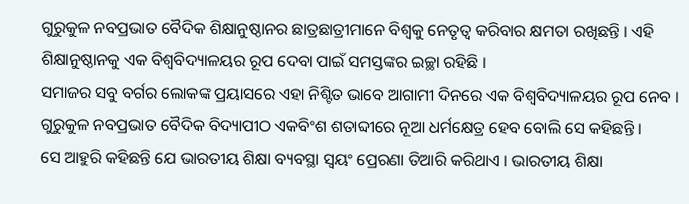ଗୁରୁକୁଳ ନବପ୍ରଭାତ ବୈଦିକ ଶିକ୍ଷାନୁଷ୍ଠାନର ଛାତ୍ରଛାତ୍ରୀମାନେ ବିଶ୍ୱକୁ ନେତୃତ୍ୱ କରିବାର କ୍ଷମତା ରଖିଛନ୍ତି । ଏହି ଶିକ୍ଷାନୁଷ୍ଠାନକୁ ଏକ ବିଶ୍ୱବିଦ୍ୟାଳୟର ରୂପ ଦେବା ପାଇଁ ସମସ୍ତଙ୍କର ଇଚ୍ଛା ରହିଛି ।
ସମାଜର ସବୁ ବର୍ଗର ଲୋକଙ୍କ ପ୍ରୟାସରେ ଏହା ନିଶ୍ଟିତ ଭାବେ ଆଗାମୀ ଦିନରେ ଏକ ବିଶ୍ୱବିଦ୍ୟାଳୟର ରୂପ ନେବ । ଗୁରୁକୁଳ ନବପ୍ରଭାତ ବୈଦିକ ବିଦ୍ୟାପୀଠ ଏକବିଂଶ ଶତାବ୍ଦୀରେ ନୂଆ ଧର୍ମକ୍ଷେତ୍ର ହେବ ବୋଲି ସେ କହିଛନ୍ତି ।
ସେ ଆହୁରି କହିଛନ୍ତି ଯେ ଭାରତୀୟ ଶିକ୍ଷା ବ୍ୟବସ୍ଥା ସ୍ୱୟଂ ପ୍ରେରଣା ତିଆରି କରିଥାଏ । ଭାରତୀୟ ଶିକ୍ଷା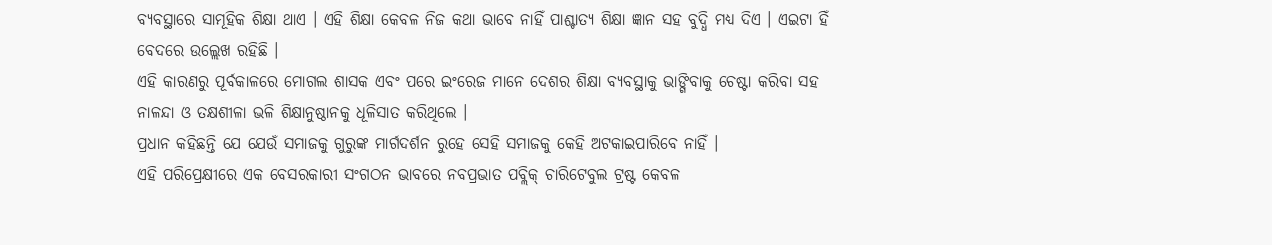ବ୍ୟବସ୍ଥାରେ ସାମୂହିକ ଶିକ୍ଷା ଥାଏ । ଏହି ଶିକ୍ଷା କେବଳ ନିଜ କଥା ଭାବେ ନାହିଁ ପାଶ୍ଚାତ୍ୟ ଶିକ୍ଷା ଜ୍ଞାନ ସହ ବୁଦ୍ଧି ମଧ୍ୟ ଦିଏ । ଏଇଟା ହିଁ ବେଦରେ ଉଲ୍ଲେଖ ରହିଛି ।
ଏହି କାରଣରୁ ପୂର୍ବକାଳରେ ମୋଗଲ ଶାସକ ଏବଂ ପରେ ଇଂରେଜ ମାନେ ଦେଶର ଶିକ୍ଷା ବ୍ୟବସ୍ଥାକୁ ଭାଙ୍ଗିବାକୁ ଚେଷ୍ଟା କରିବା ସହ ନାଳନ୍ଦା ଓ ତକ୍ଷଶୀଳା ଭଳି ଶିକ୍ଷାନୁଷ୍ଠାନକୁ ଧୂଳିସାତ କରିଥିଲେ ।
ପ୍ରଧାନ କହିଛନ୍ତି ଯେ ଯେଉଁ ସମାଜକୁ ଗୁରୁଙ୍କ ମାର୍ଗଦର୍ଶନ ରୁହେ ସେହି ସମାଜକୁ କେହି ଅଟକାଇପାରିବେ ନାହିଁ ।
ଏହି ପରିପ୍ରେକ୍ଷୀରେ ଏକ ବେସରକାରୀ ସଂଗଠନ ଭାବରେ ନବପ୍ରଭାତ ପବ୍ଲିକ୍ ଚାରିଟେବୁଲ ଟ୍ରଷ୍ଟ କେବଳ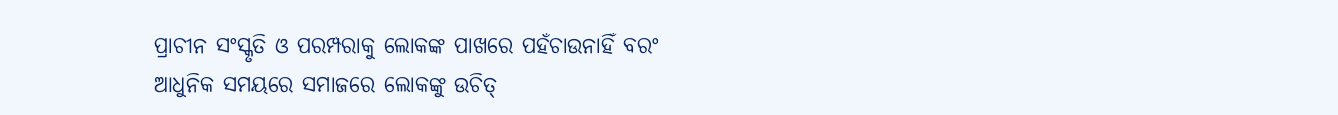ପ୍ରାଚୀନ ସଂସ୍କୃତି ଓ ପରମ୍ପରାକୁ ଲୋକଙ୍କ ପାଖରେ ପହଁଚାଉନାହିଁ ବରଂ ଆଧୁନିକ ସମୟରେ ସମାଜରେ ଲୋକଙ୍କୁ ଉଚିତ୍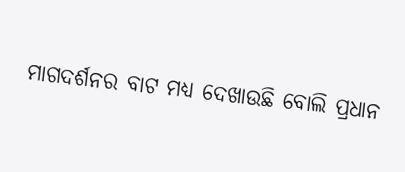ମାଗଦର୍ଶନର ବାଟ ମଧ୍ୟ ଦେଖାଉଛି ବୋଲି ପ୍ରଧାନ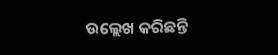ଉଲ୍ଲେଖ କରିଛନ୍ତି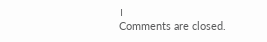।
Comments are closed.